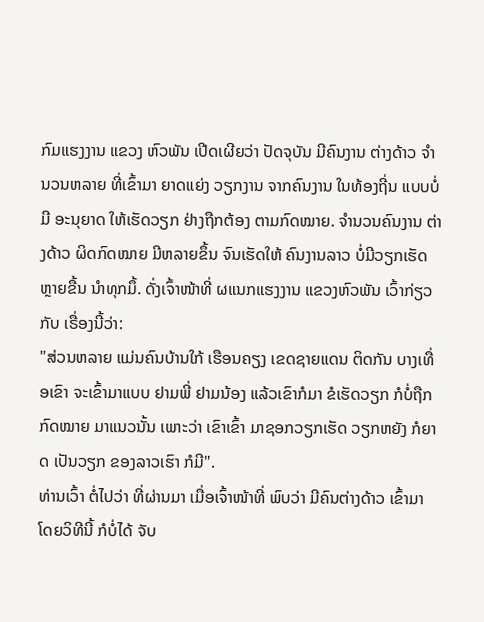ກົມແຮງງານ ແຂວງ ຫົວພັນ ເປີດເຜີຍວ່າ ປັດຈຸບັນ ມີຄົນງານ ຕ່າງດ້າວ ຈໍານວນຫລາຍ ທີ່ເຂົ້າມາ ຍາດແຍ່ງ ວຽກງານ ຈາກຄົນງານ ໃນທ້ອງຖີ່ນ ແບບບໍ່ມີ ອະນຸຍາດ ໃຫ້ເຮັດວຽກ ຢ່າງຖືກຕ້ອງ ຕາມກົດໝາຍ. ຈໍານວນຄົນງານ ຕ່າງດ້າວ ຜິດກົດໝາຍ ມີຫລາຍຂຶ້ນ ຈົນເຮັດໃຫ້ ຄົນງານລາວ ບໍ່ມີວຽກເຮັດ ຫຼາຍຂື້ນ ນໍາທຸກມຶ້. ດັ່ງເຈົ້າໜ້າທີ່ ຜແນກແຮງງານ ແຂວງຫົວພັນ ເວົ້າກ່ຽວກັບ ເຣື່ອງນີ້ວ່າ:
"ສ່ວນຫລາຍ ແມ່ນຄົນບ້ານໃກ້ ເຮືອນຄຽງ ເຂດຊາຍແດນ ຕິດກັນ ບາງເທື່ອເຂົາ ຈະເຂົ້າມາແບບ ຢາມພີ່ ຢາມນ້ອງ ແລ້ວເຂົາກໍມາ ຂໍເຮັດວຽກ ກໍບໍ່ຖືກ ກົດໝາຍ ມາແນວນັ້ນ ເພາະວ່າ ເຂົາເຂົ້າ ມາຊອກວຽກເຮັດ ວຽກຫຍັງ ກໍຍາດ ເປັນວຽກ ຂອງລາວເຮົາ ກໍມີ".
ທ່ານເວົ້າ ຕໍ່ໄປວ່າ ທີ່ຜ່ານມາ ເມື່ອເຈົ້າໜ້າທີ່ ພົບວ່າ ມີຄົນຕ່າງດ້າວ ເຂົ້າມາ ໂດຍວິທີນີ້ ກໍບໍ່ໄດ້ ຈັບ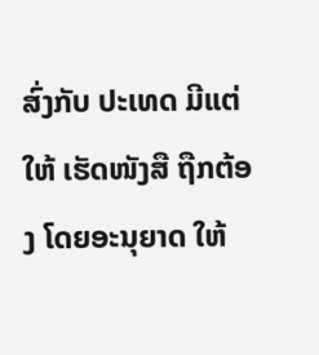ສົ່ງກັບ ປະເທດ ມີແຕ່ໃຫ້ ເຮັດໜັງສື ຖືກຕ້ອງ ໂດຍອະນຸຍາດ ໃຫ້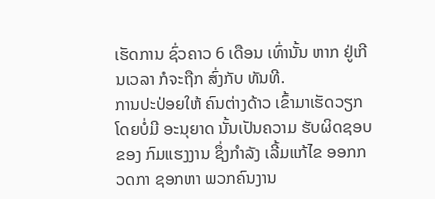ເຮັດການ ຊົ່ວຄາວ 6 ເດືອນ ເທົ່ານັ້ນ ຫາກ ຢູ່ເກີນເວລາ ກໍຈະຖືກ ສົ່ງກັບ ທັນທີ.
ການປະປ່ອຍໃຫ້ ຄົນຕ່າງດ້າວ ເຂົ້າມາເຮັດວຽກ ໂດຍບໍ່ມີ ອະນຸຍາດ ນັ້ນເປັນຄວາມ ຮັບຜິດຊອບ ຂອງ ກົມແຮງງານ ຊຶ່ງກໍາລັງ ເລີ້ມແກ້ໄຂ ອອກກວດກາ ຊອກຫາ ພວກຄົນງານ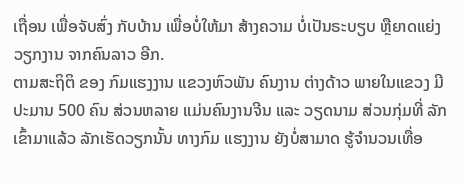ເຖື່ອນ ເພື່ອຈັບສົ່ງ ກັບບ້ານ ເພື່ອບໍ່ໃຫ້ມາ ສ້າງຄວາມ ບໍ່ເປັນຣະບຽບ ຫຼືຍາດແຍ່ງ ວຽກງານ ຈາກຄົນລາວ ອີກ.
ຕາມສະຖິຕິ ຂອງ ກົມແຮງງານ ແຂວງຫົວພັນ ຄົນງານ ຕ່າງດ້າວ ພາຍໃນແຂວງ ມີປະມານ 500 ຄົນ ສ່ວນຫລາຍ ແມ່ນຄົນງານຈີນ ແລະ ວຽດນາມ ສ່ວນກຸ່ມທີ່ ລັກເຂົ້າມາແລ້ວ ລັກເຮັດວຽກນັ້ນ ທາງກົມ ແຮງງານ ຍັງບໍ່ສາມາດ ຮູ້ຈໍານວນເທື່ອ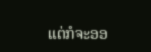ແຕ່ກໍຈະອອ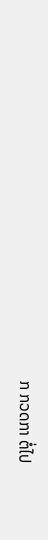ກ ກວດກາ ຕໍ່ໄປ